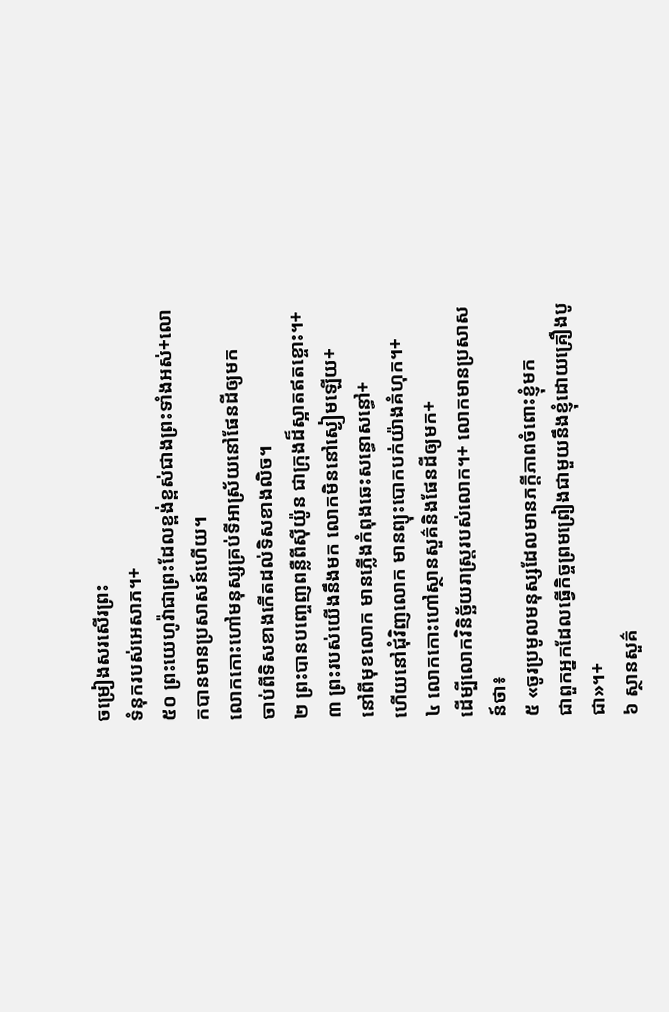ចម្រៀងសរសើរព្រះ
ទំនុករបស់អេសាភ។+
៥០ ព្រះយេហូវ៉ាជាព្រះដែលខ្ពង់ខ្ពស់ជាងព្រះទាំងអស់+លោកបានមានប្រសាសន៍ហើយ។
លោកកោះហៅមនុស្សគ្រប់ទីអាស្រ័យនៅផែនដីឲ្យមក
ចាប់ពីទិសខាងកើតដល់ទិសខាងលិច។
២ ព្រះបានបញ្ចេញពន្លឺពីស៊ីយ៉ូន ជាក្រុងដ៏ស្អាតឥតខ្ចោះ។+
៣ ព្រះរបស់យើងនឹងមក លោកមិននៅស្ងៀមឡើយ+
នៅពីមុខលោក មានភ្លើងកំពុងឆេះសន្ធោសន្ធៅ+
ហើយនៅជុំវិញលោក មានព្យុះបោកបក់យ៉ាងគំហុក។+
៤ លោកកោះហៅស្ថានសួគ៌និងផែនដីឲ្យមក+
ដើម្បីលោកវិនិច្ឆ័យរាស្ត្ររបស់លោក។+ លោកមានប្រសាសន៍ថា៖
៥ «ចូរប្រមូលមនុស្សដែលមានភក្ដីភាពចំពោះខ្ញុំមក
ជាពួកអ្នកដែលធ្វើកិច្ចព្រមព្រៀងជាមួយនឹងខ្ញុំដោយគ្រឿងបូជា»។+
៦ ស្ថានសួគ៌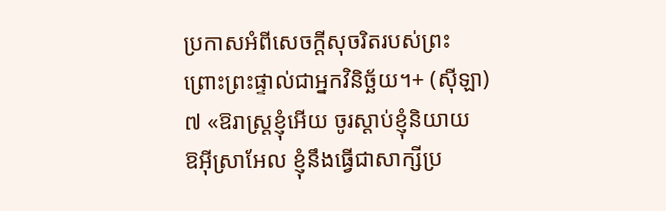ប្រកាសអំពីសេចក្ដីសុចរិតរបស់ព្រះ
ព្រោះព្រះផ្ទាល់ជាអ្នកវិនិច្ឆ័យ។+ (ស៊ីឡា)
៧ «ឱរាស្ត្រខ្ញុំអើយ ចូរស្ដាប់ខ្ញុំនិយាយ
ឱអ៊ីស្រាអែល ខ្ញុំនឹងធ្វើជាសាក្សីប្រ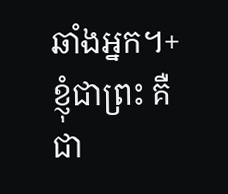ឆាំងអ្នក។+
ខ្ញុំជាព្រះ គឺជា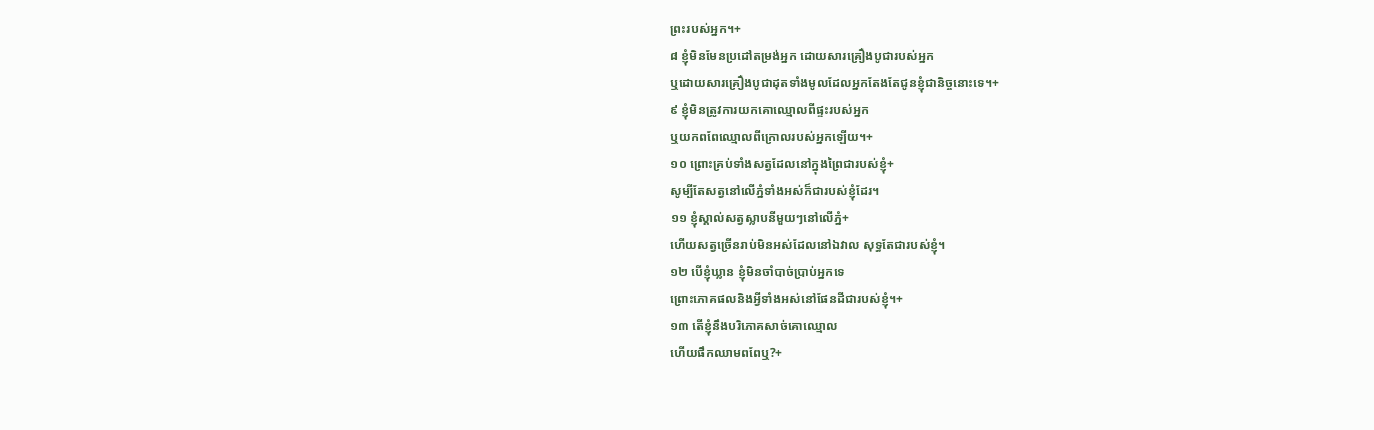ព្រះរបស់អ្នក។+
៨ ខ្ញុំមិនមែនប្រដៅតម្រង់អ្នក ដោយសារគ្រឿងបូជារបស់អ្នក
ឬដោយសារគ្រឿងបូជាដុតទាំងមូលដែលអ្នកតែងតែជូនខ្ញុំជានិច្ចនោះទេ។+
៩ ខ្ញុំមិនត្រូវការយកគោឈ្មោលពីផ្ទះរបស់អ្នក
ឬយកពពែឈ្មោលពីក្រោលរបស់អ្នកឡើយ។+
១០ ព្រោះគ្រប់ទាំងសត្វដែលនៅក្នុងព្រៃជារបស់ខ្ញុំ+
សូម្បីតែសត្វនៅលើភ្នំទាំងអស់ក៏ជារបស់ខ្ញុំដែរ។
១១ ខ្ញុំស្គាល់សត្វស្លាបនីមួយៗនៅលើភ្នំ+
ហើយសត្វច្រើនរាប់មិនអស់ដែលនៅឯវាល សុទ្ធតែជារបស់ខ្ញុំ។
១២ បើខ្ញុំឃ្លាន ខ្ញុំមិនចាំបាច់ប្រាប់អ្នកទេ
ព្រោះភោគផលនិងអ្វីទាំងអស់នៅផែនដីជារបស់ខ្ញុំ។+
១៣ តើខ្ញុំនឹងបរិភោគសាច់គោឈ្មោល
ហើយផឹកឈាមពពែឬ?+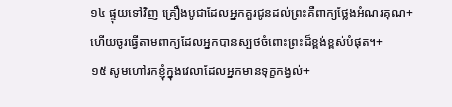១៤ ផ្ទុយទៅវិញ គ្រឿងបូជាដែលអ្នកគួរជូនដល់ព្រះគឺពាក្យថ្លែងអំណរគុណ+
ហើយចូរធ្វើតាមពាក្យដែលអ្នកបានស្បថចំពោះព្រះដ៏ខ្ពង់ខ្ពស់បំផុត។+
១៥ សូមហៅរកខ្ញុំក្នុងវេលាដែលអ្នកមានទុក្ខកង្វល់+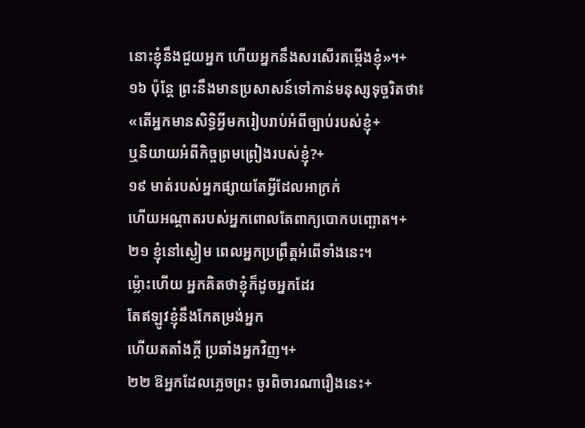នោះខ្ញុំនឹងជួយអ្នក ហើយអ្នកនឹងសរសើរតម្កើងខ្ញុំ»។+
១៦ ប៉ុន្តែ ព្រះនឹងមានប្រសាសន៍ទៅកាន់មនុស្សទុច្ចរិតថា៖
«តើអ្នកមានសិទ្ធិអ្វីមករៀបរាប់អំពីច្បាប់របស់ខ្ញុំ+
ឬនិយាយអំពីកិច្ចព្រមព្រៀងរបស់ខ្ញុំ?+
១៩ មាត់របស់អ្នកផ្សាយតែអ្វីដែលអាក្រក់
ហើយអណ្ដាតរបស់អ្នកពោលតែពាក្យបោកបញ្ឆោត។+
២១ ខ្ញុំនៅស្ងៀម ពេលអ្នកប្រព្រឹត្តអំពើទាំងនេះ។
ម្ល៉ោះហើយ អ្នកគិតថាខ្ញុំក៏ដូចអ្នកដែរ
តែឥឡូវខ្ញុំនឹងកែតម្រង់អ្នក
ហើយតតាំងក្ដី ប្រឆាំងអ្នកវិញ។+
២២ ឱអ្នកដែលភ្លេចព្រះ ចូរពិចារណារឿងនេះ+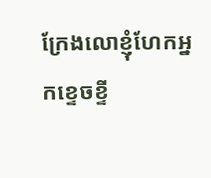ក្រែងលោខ្ញុំហែកអ្នកខ្ទេចខ្ទី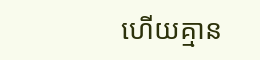ហើយគ្មាន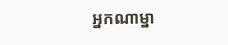អ្នកណាម្នា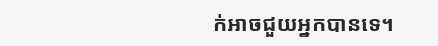ក់អាចជួយអ្នកបានទេ។